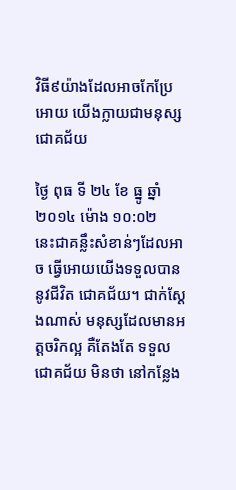វិធី៩យ៉ាងដែលអាចកែប្រែអោយ យើងក្លាយជាមនុស្សជោគជ័យ

ថ្ងៃ ពុធ ទី ២៤ ខែ ធ្នូ ឆ្នាំ ២០១៤ ម៉ោង ១០:០២
នេះជាគន្លឹះសំខាន់ៗដែលអាច ធ្វើអោយយើងទទួលបាននូវជីវិត ជោគជ័យ។ ជាក់ស្តែងណាស់ មនុស្សដែលមានអត្តចរិកល្អ គឺតែងតែ ទទួលជោគជ័យ មិនថា នៅកន្លែង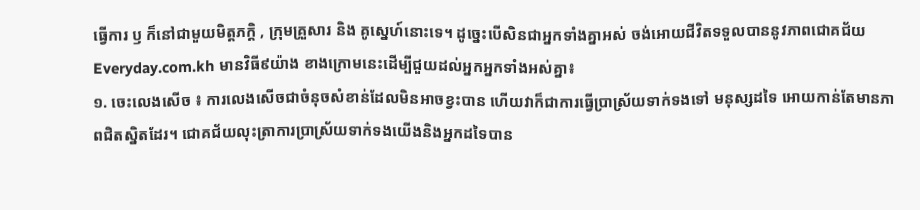ធ្វើការ ឫ ក៏នៅជាមួយមិត្តភក្តិ , ក្រុមគ្រួសារ និង គូស្នេហ៍នោះទេ។ ដូច្នេះបើសិនជាអ្នកទាំងគ្នាអស់ ចង់អោយជីវិតទទួលបាននូវភាពជោគជ័យ Everyday.com.kh មានវិធី៩យ៉ាង ខាងក្រោមនេះដើម្បីជួយដល់អ្នកអ្នកទាំងអស់គ្នា៖
១. ចេះលេងសើច ៖ ការលេងសើចជាចំនុចសំខាន់ដែលមិនអាចខ្វះបាន ហើយវាក៏ជាការធ្វើប្រាស្រ័យទាក់ទងទៅ មនុស្សដទៃ អោយកាន់តែមានភាពជិតស្និតដែរ។ ជោគជ័យលុះត្រាការប្រាស្រ័យទាក់ទងយើងនិងអ្នកដទៃបាន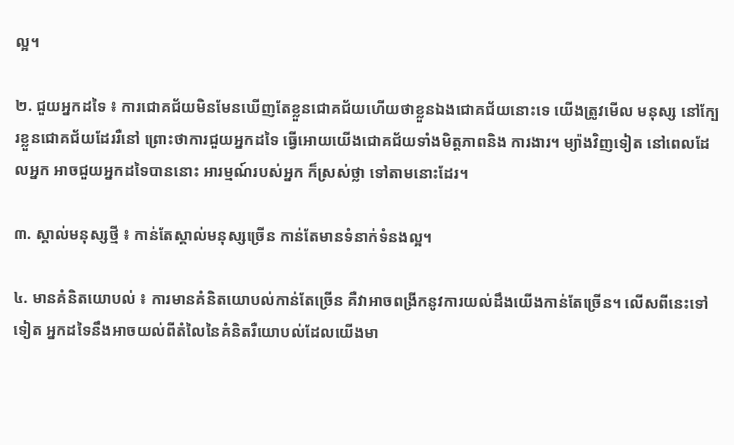ល្អ។

២. ជួយអ្នកដទៃ ៖ ការជោគជ័យមិនមែនឃើញតែខ្លួនជោគជ័យហើយថាខ្លួនឯងជោគជ័យនោះទេ យើងត្រូវមើល មនុស្ស នៅក្បែរខ្លួនជោគជ័យដែររឺនៅ ព្រោះថាការជួយអ្នកដទៃ ធ្វើអោយយើងជោគជ័យទាំងមិត្តភាពនិង ការងារ។ ម្យ៉ាងវិញទៀត នៅពេលដែលអ្នក អាចជួយអ្នកដទៃបាននោះ អារម្មណ៍របស់អ្នក ក៏ស្រស់ថ្លា ទៅតាមនោះដែរ។

៣. ស្គាល់មនុស្សថ្មី ៖ កាន់តែស្គាល់មនុស្សច្រើន កាន់តែមានទំនាក់ទំនងល្អ។

៤. មានគំនិតយោបល់ ៖ ការមានគំនិតយោបល់កាន់តែច្រើន គឺវាអាចពង្រីកនូវការយល់ដឹងយើងកាន់តែច្រើន។ លើសពីនេះទៅទៀត អ្នកដទៃនឹងអាចយល់ពីតំលៃនៃគំនិតរឺយោបល់ដែលយើងមា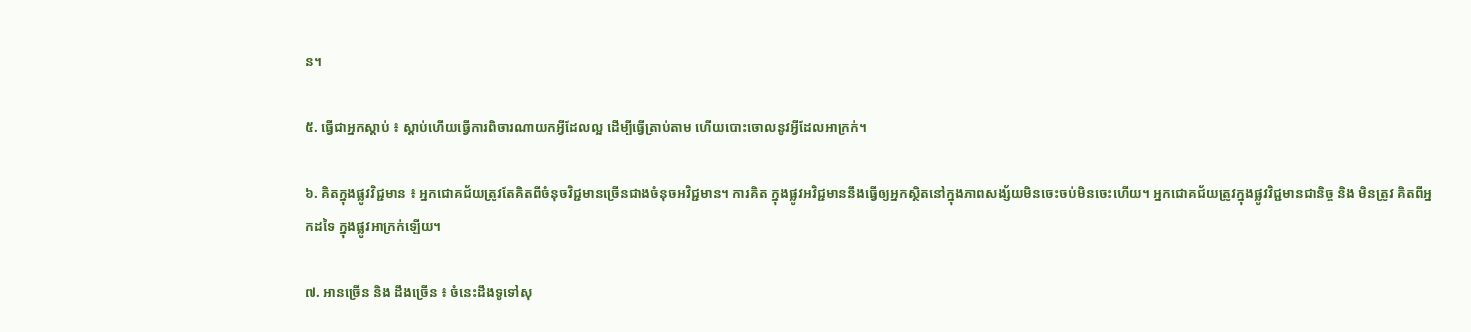ន។

៥. ធ្វើជាអ្នកស្តាប់ ៖ ស្តាប់ហើយធ្វើការពិចារណាយកអ្វីដែលល្អ ដើម្បីធ្វើត្រាប់តាម ហើយបោះចោលនូវអ្វីដែលអាក្រក់។

៦. គិតក្នុងផ្លូវវិជ្ជមាន ៖ អ្នកជោគជ័យត្រូវតែគិតពីចំនុចវិជ្ជមានច្រើនជាងចំនុចអវិជ្ជមាន។ ការគិត ក្នុងផ្លូវអវិជ្ជមាននឹងធ្វើឲ្យអ្នកស្ថិតនៅក្នុងភាពសង្ស័យមិនចេះចប់មិនចេះហើយ។ អ្នកជោគជ័យត្រូវក្នុងផ្លូវវិជ្ជមានជានិច្ច និង មិនត្រូវ គិតពីអ្នកដទៃ ក្នុងផ្លូវអាក្រក់ឡើយ។

៧. អានច្រើន និង ដឹងច្រើន ៖ ចំនេះដឹងទូទៅសុ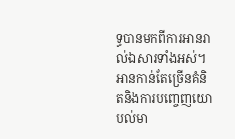ទ្ធបានមកពីការអានរាល់ឯសារទាំងអស់។ អានកាន់តែច្រើនគំនិតនិងការបញ្ចេញយោបល់មា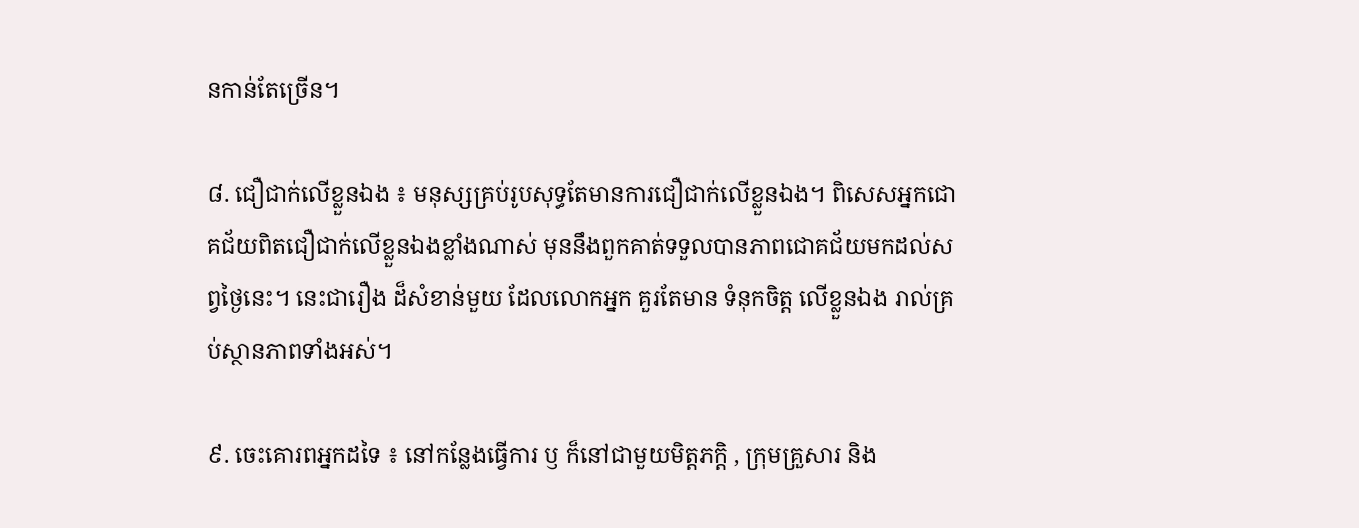នកាន់តែច្រើន។

៨. ជឿជាក់លើខ្លួនឯង ៖ មនុស្សគ្រប់រូបសុទ្ធតែមានការជឿជាក់លើខ្លួនឯង។ ពិសេសអ្នកជោគជ័យពិតជឿជាក់លើខ្លួនឯងខ្លាំងណាស់ មុននឹងពួកគាត់ទទួលបានភាពជោគជ័យមកដល់សព្វថ្ងៃនេះ។ នេះជារឿង ដ៏សំខាន់មួយ ដែលលោកអ្នក គួរតែមាន ទំនុកចិត្ត លើខ្លួនឯង រាល់គ្រប់ស្ថានភាពទាំងអស់។

៩. ចេះគោរពអ្នកដទៃ ៖ នៅកន្លែងធ្វើការ ឫ ក៏នៅជាមួយមិត្តភក្តិ , ក្រុមគ្រួសារ និង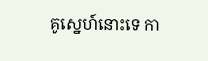គូស្នេហ៍នោះទេ កា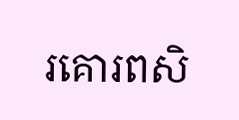រគោរពសិ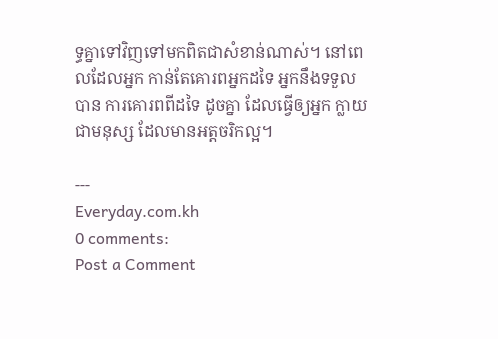ទ្ធគ្នាទៅវិញទៅមកពិតជាសំខាន់ណាស់។ នៅពេលដែលអ្នក កាន់តែគោរពអ្នកដទៃ អ្នកនឹងទទួលបាន ការគោរពពីដទៃ ដូចគ្នា ដែលធ្វើឲ្យអ្នក ក្លាយជាមនុស្ស ដែលមានអត្តចរិកល្អ។

---
Everyday.com.kh
0 comments:
Post a Comment